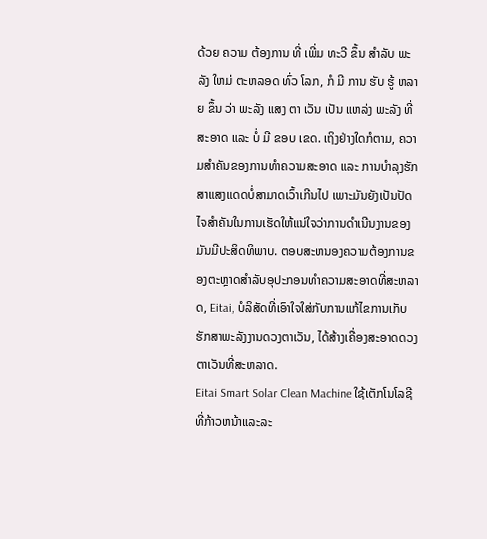ດ້ວຍ ຄວາມ ຕ້ອງການ ທີ່ ເພີ່ມ ທະວີ ຂຶ້ນ ສໍາລັບ ພະລັງ ໃຫມ່ ຕະຫລອດ ທົ່ວ ໂລກ, ກໍ ມີ ການ ຮັບ ຮູ້ ຫລາຍ ຂຶ້ນ ວ່າ ພະລັງ ແສງ ຕາ ເວັນ ເປັນ ແຫລ່ງ ພະລັງ ທີ່ ສະອາດ ແລະ ບໍ່ ມີ ຂອບ ເຂດ. ເຖິງຢ່າງໃດກໍຕາມ, ຄວາມສໍາຄັນຂອງການທໍາຄວາມສະອາດ ແລະ ການບໍາລຸງຮັກສາແສງແດດບໍ່ສາມາດເວົ້າເກີນໄປ ເພາະມັນຍັງເປັນປັດໄຈສໍາຄັນໃນການເຮັດໃຫ້ແນ່ໃຈວ່າການດໍາເນີນງານຂອງມັນມີປະສິດທິພາບ. ຕອບສະຫນອງຄວາມຕ້ອງການຂອງຕະຫຼາດສໍາລັບອຸປະກອນທໍາຄວາມສະອາດທີ່ສະຫລາດ, Eitai, ບໍລິສັດທີ່ເອົາໃຈໃສ່ກັບການແກ້ໄຂການເກັບຮັກສາພະລັງງານດວງຕາເວັນ, ໄດ້ສ້າງເຄື່ອງສະອາດດວງຕາເວັນທີ່ສະຫລາດ.
Eitai Smart Solar Clean Machine ໃຊ້ເຕັກໂນໂລຊີທີ່ກ້າວຫນ້າແລະລະ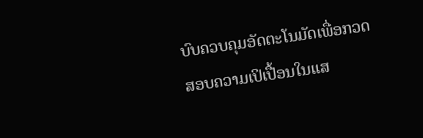ບົບຄວບຄຸມອັດຕະໂນມັດເພື່ອກວດສອບຄວາມເປິເປື້ອນໃນແສ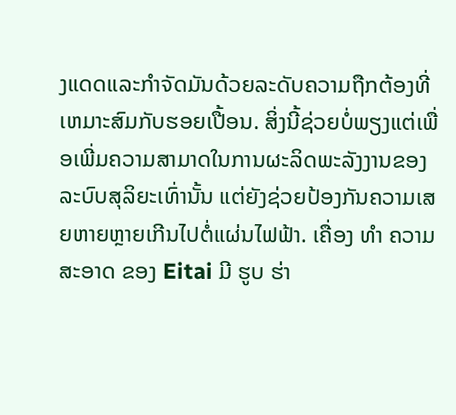ງແດດແລະກໍາຈັດມັນດ້ວຍລະດັບຄວາມຖືກຕ້ອງທີ່ເຫມາະສົມກັບຮອຍເປື້ອນ. ສິ່ງນີ້ຊ່ວຍບໍ່ພຽງແຕ່ເພື່ອເພີ່ມຄວາມສາມາດໃນການຜະລິດພະລັງງານຂອງລະບົບສຸລິຍະເທົ່ານັ້ນ ແຕ່ຍັງຊ່ວຍປ້ອງກັນຄວາມເສຍຫາຍຫຼາຍເກີນໄປຕໍ່ແຜ່ນໄຟຟ້າ. ເຄື່ອງ ທໍາ ຄວາມ ສະອາດ ຂອງ Eitai ມີ ຮູບ ຮ່າ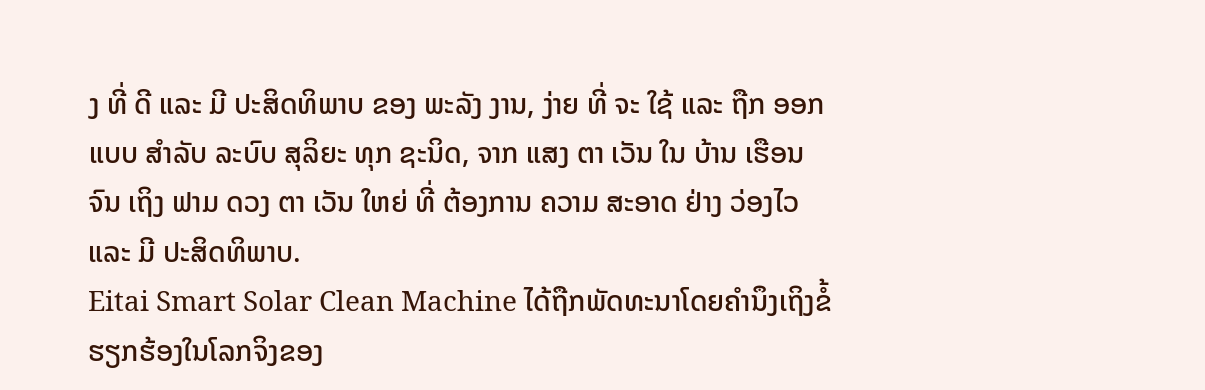ງ ທີ່ ດີ ແລະ ມີ ປະສິດທິພາບ ຂອງ ພະລັງ ງານ, ງ່າຍ ທີ່ ຈະ ໃຊ້ ແລະ ຖືກ ອອກ ແບບ ສໍາລັບ ລະບົບ ສຸລິຍະ ທຸກ ຊະນິດ, ຈາກ ແສງ ຕາ ເວັນ ໃນ ບ້ານ ເຮືອນ ຈົນ ເຖິງ ຟາມ ດວງ ຕາ ເວັນ ໃຫຍ່ ທີ່ ຕ້ອງການ ຄວາມ ສະອາດ ຢ່າງ ວ່ອງໄວ ແລະ ມີ ປະສິດທິພາບ.
Eitai Smart Solar Clean Machine ໄດ້ຖືກພັດທະນາໂດຍຄໍານຶງເຖິງຂໍ້ຮຽກຮ້ອງໃນໂລກຈິງຂອງ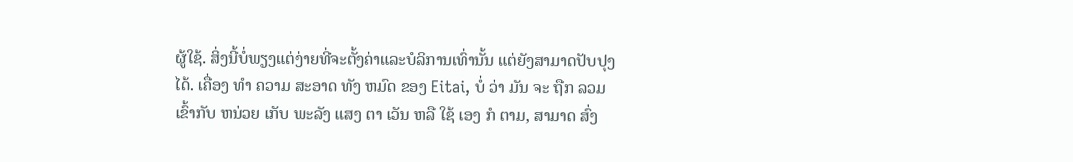ຜູ້ໃຊ້. ສິ່ງນີ້ບໍ່ພຽງແຕ່ງ່າຍທີ່ຈະຕັ້ງຄ່າແລະບໍລິການເທົ່ານັ້ນ ແຕ່ຍັງສາມາດປັບປຸງໄດ້. ເຄື່ອງ ທໍາ ຄວາມ ສະອາດ ທັງ ຫມົດ ຂອງ Eitai, ບໍ່ ວ່າ ມັນ ຈະ ຖືກ ລວມ ເຂົ້າກັບ ຫນ່ວຍ ເກັບ ພະລັງ ແສງ ຕາ ເວັນ ຫລື ໃຊ້ ເອງ ກໍ ຕາມ, ສາມາດ ສົ່ງ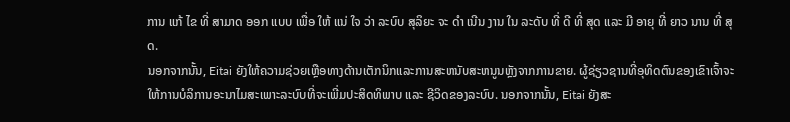ການ ແກ້ ໄຂ ທີ່ ສາມາດ ອອກ ແບບ ເພື່ອ ໃຫ້ ແນ່ ໃຈ ວ່າ ລະບົບ ສຸລິຍະ ຈະ ດໍາ ເນີນ ງານ ໃນ ລະດັບ ທີ່ ດີ ທີ່ ສຸດ ແລະ ມີ ອາຍຸ ທີ່ ຍາວ ນານ ທີ່ ສຸດ.
ນອກຈາກນັ້ນ, Eitai ຍັງໃຫ້ຄວາມຊ່ວຍເຫຼືອທາງດ້ານເຕັກນິກແລະການສະຫນັບສະຫນູນຫຼັງຈາກການຂາຍ. ຜູ້ຊ່ຽວຊານທີ່ອຸທິດຕົນຂອງເຂົາເຈົ້າຈະໃຫ້ການບໍລິການອະນາໄມສະເພາະລະບົບທີ່ຈະເພີ່ມປະສິດທິພາບ ແລະ ຊີວິດຂອງລະບົບ. ນອກຈາກນັ້ນ, Eitai ຍັງສະ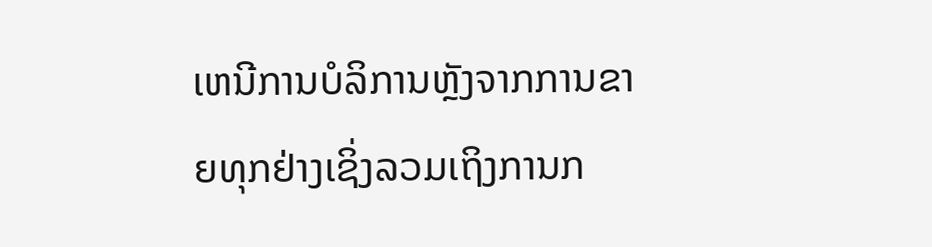ເຫນີການບໍລິການຫຼັງຈາກການຂາຍທຸກຢ່າງເຊິ່ງລວມເຖິງການກ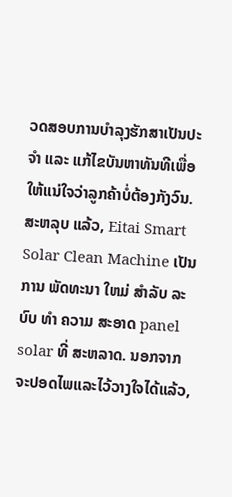ວດສອບການບໍາລຸງຮັກສາເປັນປະຈໍາ ແລະ ແກ້ໄຂບັນຫາທັນທີເພື່ອໃຫ້ແນ່ໃຈວ່າລູກຄ້າບໍ່ຕ້ອງກັງວົນ.
ສະຫລຸບ ແລ້ວ, Eitai Smart Solar Clean Machine ເປັນ ການ ພັດທະນາ ໃຫມ່ ສໍາລັບ ລະບົບ ທໍາ ຄວາມ ສະອາດ panel solar ທີ່ ສະຫລາດ. ນອກຈາກຈະປອດໄພແລະໄວ້ວາງໃຈໄດ້ແລ້ວ,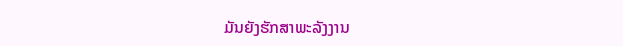ມັນຍັງຮັກສາພະລັງງານ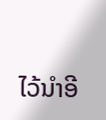ໄວ້ນໍາອີ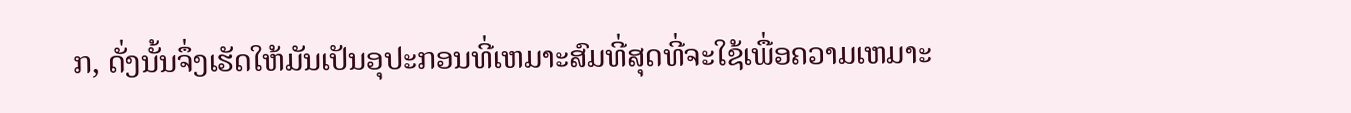ກ, ດັ່ງນັ້ນຈຶ່ງເຮັດໃຫ້ມັນເປັນອຸປະກອນທີ່ເຫມາະສົມທີ່ສຸດທີ່ຈະໃຊ້ເພື່ອຄວາມເຫມາະ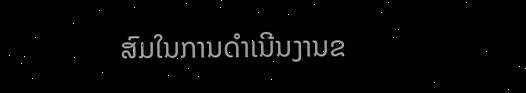ສົມໃນການດໍາເນີນງານຂ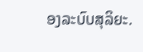ອງລະບົບສຸລິຍະ.